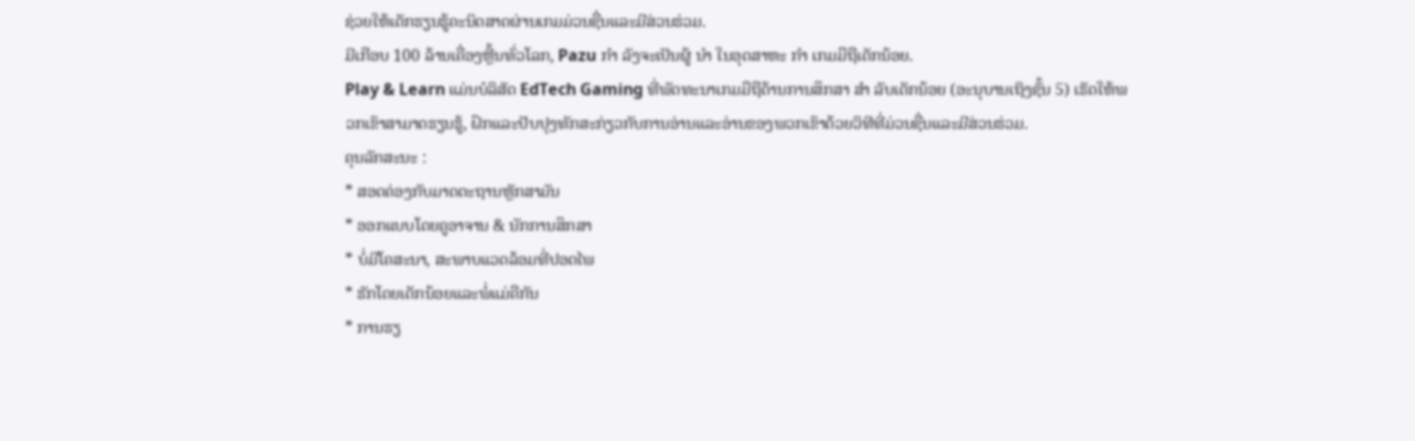ຊ່ວຍໃຫ້ເດັກຮຽນຮູ້ຄະນິດສາດຜ່ານເກມມ່ວນຊື່ນແລະມີສ່ວນຮ່ວມ.
ມີເກືອບ 100 ລ້ານເຄື່ອງຫຼີ້ນທົ່ວໂລກ, Pazu ກຳ ລັງຈະເປັນຜູ້ ນຳ ໃນອຸດສາຫະ ກຳ ເກມມືຖືເດັກນ້ອຍ.
Play & Learn ແມ່ນບໍລິສັດ EdTech Gaming ທີ່ພັດທະນາເກມມືຖືດ້ານການສຶກສາ ສຳ ລັບເດັກນ້ອຍ (ອະນຸບານເຖິງຊັ້ນ 5) ເຮັດໃຫ້ພວກເຂົາສາມາດຮຽນຮູ້, ຝຶກແລະປັບປຸງທັກສະກ່ຽວກັບການອ່ານແລະອ່ານຂອງພວກເຂົາດ້ວຍວິທີທີ່ມ່ວນຊື່ນແລະມີສ່ວນຮ່ວມ.
ຄຸນລັກສະນະ :
* ສອດຄ່ອງກັບມາດຕະຖານຫຼັກສາມັນ
* ອອກແບບໂດຍຄູອາຈານ & ນັກການສຶກສາ
* ບໍ່ມີໂຄສະນາ, ສະພາບແວດລ້ອມທີ່ປອດໄພ
* ຮັກໂດຍເດັກນ້ອຍແລະພໍ່ແມ່ຄືກັນ
* ການຮຽ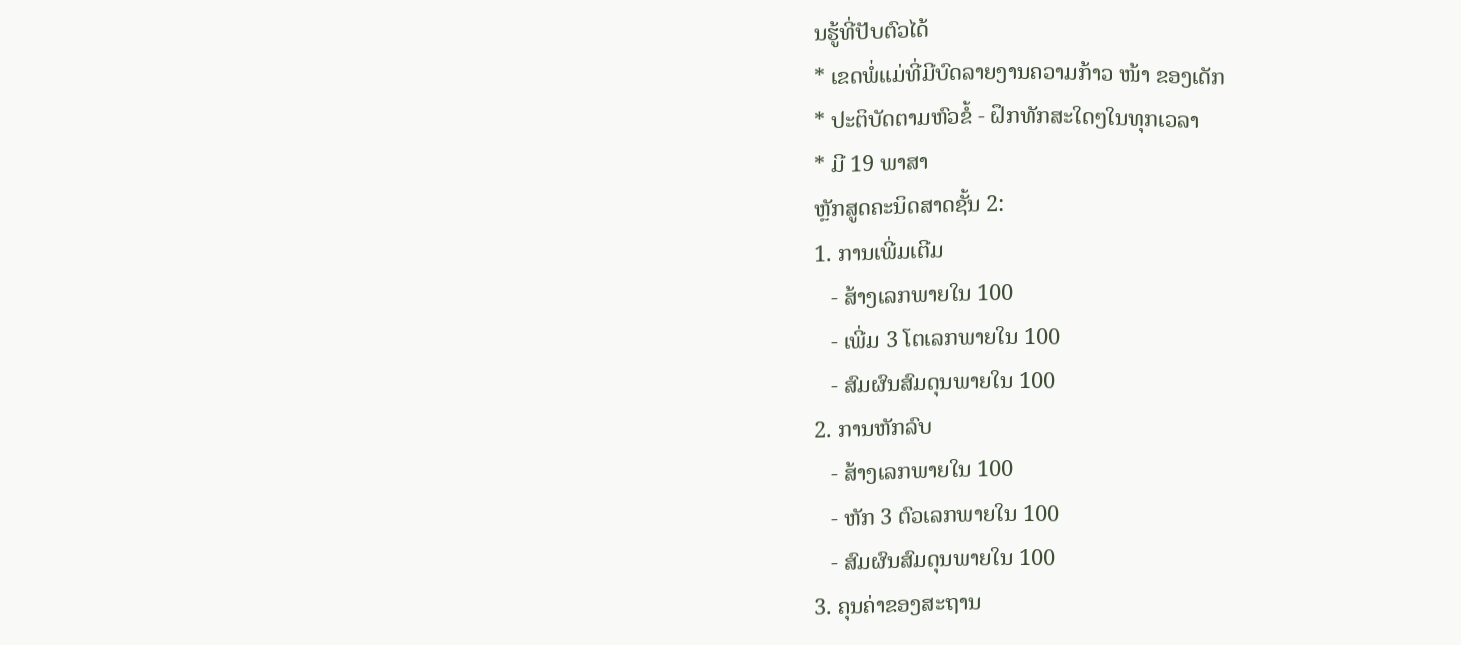ນຮູ້ທີ່ປັບຕົວໄດ້
* ເຂດພໍ່ແມ່ທີ່ມີບົດລາຍງານຄວາມກ້າວ ໜ້າ ຂອງເດັກ
* ປະຕິບັດຕາມຫົວຂໍ້ - ຝຶກທັກສະໃດໆໃນທຸກເວລາ
* ມີ 19 ພາສາ
ຫຼັກສູດຄະນິດສາດຊັ້ນ 2:
1. ການເພີ່ມເຕີມ
   - ສ້າງເລກພາຍໃນ 100
   - ເພີ່ມ 3 ໂຕເລກພາຍໃນ 100
   - ສົມຜົນສົມດຸນພາຍໃນ 100
2. ການຫັກລົບ
   - ສ້າງເລກພາຍໃນ 100
   - ຫັກ 3 ຕົວເລກພາຍໃນ 100
   - ສົມຜົນສົມດຸນພາຍໃນ 100
3. ຄຸນຄ່າຂອງສະຖານ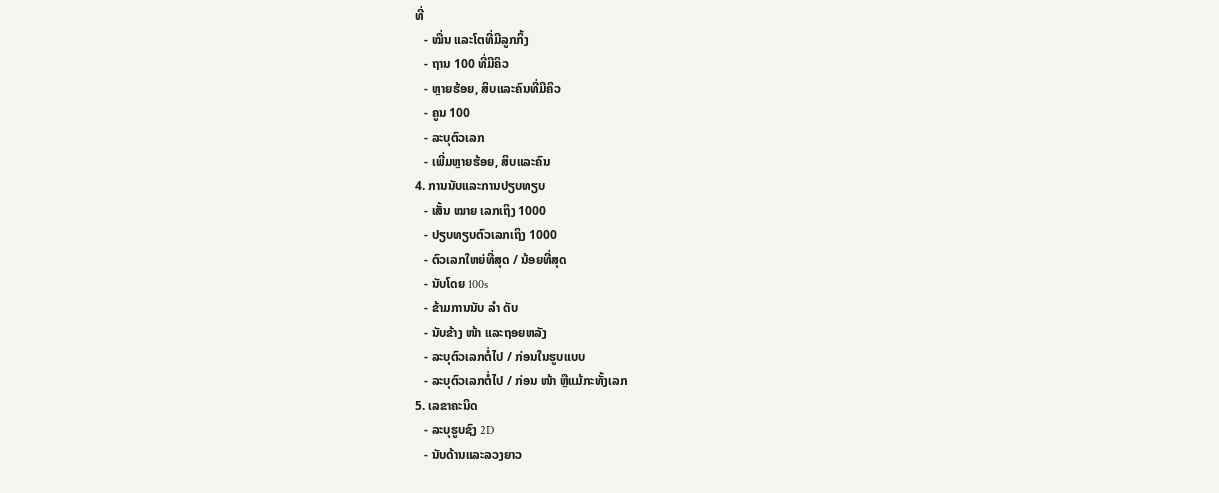ທີ່
   - ໝື່ນ ແລະໂຕທີ່ມີລູກກິ້ງ
   - ຖານ 100 ທີ່ມີຄິວ
   - ຫຼາຍຮ້ອຍ, ສິບແລະຄົນທີ່ມີຄິວ
   - ຄູນ 100
   - ລະບຸຕົວເລກ
   - ເພີ່ມຫຼາຍຮ້ອຍ, ສິບແລະຄົນ
4. ການນັບແລະການປຽບທຽບ
   - ເສັ້ນ ໝາຍ ເລກເຖິງ 1000
   - ປຽບທຽບຕົວເລກເຖິງ 1000
   - ຕົວເລກໃຫຍ່ທີ່ສຸດ / ນ້ອຍທີ່ສຸດ
   - ນັບໂດຍ 100s
   - ຂ້າມການນັບ ລຳ ດັບ
   - ນັບຂ້າງ ໜ້າ ແລະຖອຍຫລັງ
   - ລະບຸຕົວເລກຕໍ່ໄປ / ກ່ອນໃນຮູບແບບ
   - ລະບຸຕົວເລກຕໍ່ໄປ / ກ່ອນ ໜ້າ ຫຼືແມ້ກະທັ້ງເລກ
5. ເລຂາຄະນິດ
   - ລະບຸຮູບຊົງ 2D
   - ນັບດ້ານແລະລວງຍາວ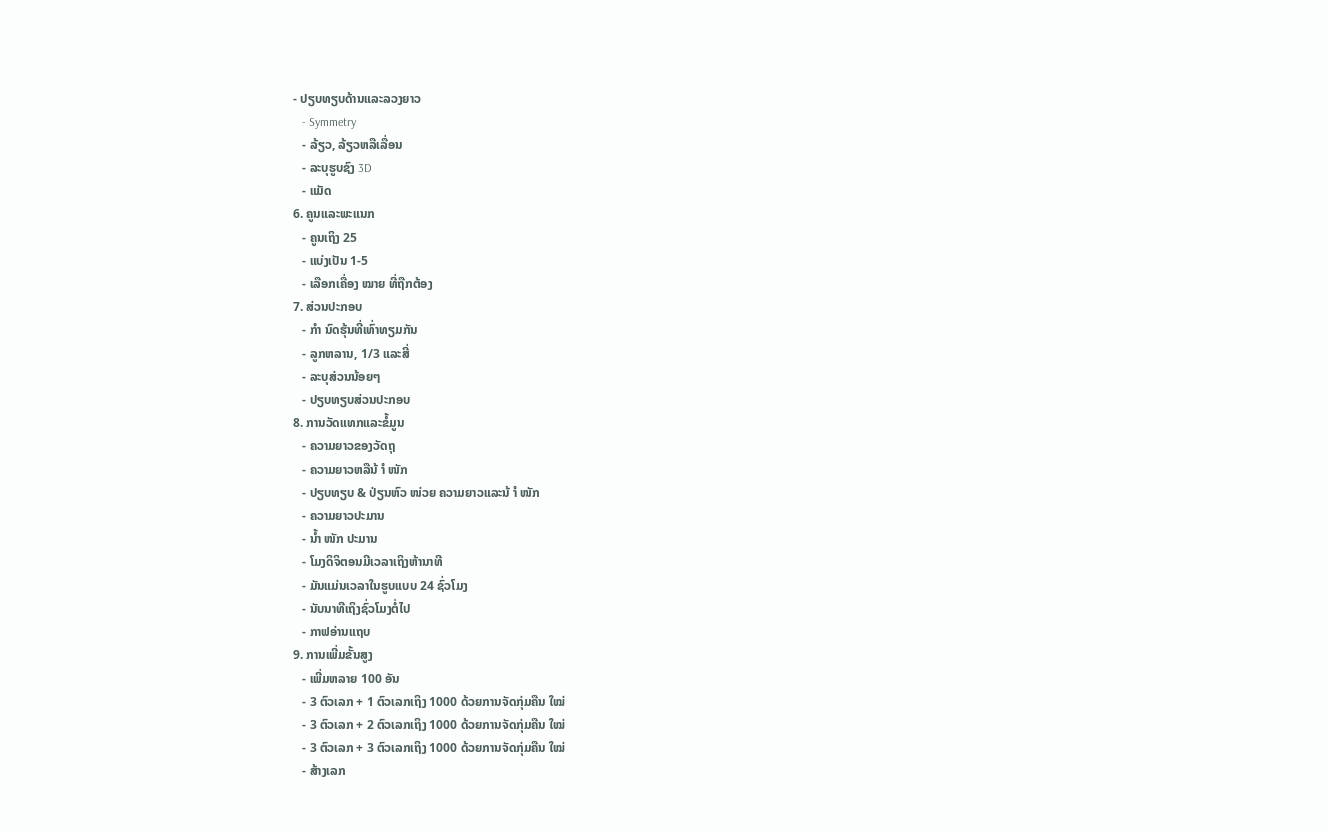- ປຽບທຽບດ້ານແລະລວງຍາວ
   - Symmetry
   - ລ້ຽວ, ລ້ຽວຫລືເລື່ອນ
   - ລະບຸຮູບຊົງ 3D
   - ແມັດ
6. ຄູນແລະພະແນກ
   - ຄູນເຖິງ 25
   - ແບ່ງເປັນ 1-5
   - ເລືອກເຄື່ອງ ໝາຍ ທີ່ຖືກຕ້ອງ
7. ສ່ວນປະກອບ
   - ກຳ ນົດຮຸ້ນທີ່ເທົ່າທຽມກັນ
   - ລູກຫລານ, 1/3 ແລະສີ່
   - ລະບຸສ່ວນນ້ອຍໆ
   - ປຽບທຽບສ່ວນປະກອບ
8. ການວັດແທກແລະຂໍ້ມູນ
   - ຄວາມຍາວຂອງວັດຖຸ
   - ຄວາມຍາວຫລືນ້ ຳ ໜັກ
   - ປຽບທຽບ & ປ່ຽນຫົວ ໜ່ວຍ ຄວາມຍາວແລະນ້ ຳ ໜັກ
   - ຄວາມຍາວປະມານ
   - ນໍ້າ ໜັກ ປະມານ
   - ໂມງດິຈິຕອນມີເວລາເຖິງຫ້ານາທີ
   - ມັນແມ່ນເວລາໃນຮູບແບບ 24 ຊົ່ວໂມງ
   - ນັບນາທີເຖິງຊົ່ວໂມງຕໍ່ໄປ
   - ກາຟອ່ານແຖບ
9. ການເພີ່ມຂັ້ນສູງ
   - ເພີ່ມຫລາຍ 100 ອັນ
   - 3 ຕົວເລກ + 1 ຕົວເລກເຖິງ 1000 ດ້ວຍການຈັດກຸ່ມຄືນ ໃໝ່
   - 3 ຕົວເລກ + 2 ຕົວເລກເຖິງ 1000 ດ້ວຍການຈັດກຸ່ມຄືນ ໃໝ່
   - 3 ຕົວເລກ + 3 ຕົວເລກເຖິງ 1000 ດ້ວຍການຈັດກຸ່ມຄືນ ໃໝ່
   - ສ້າງເລກ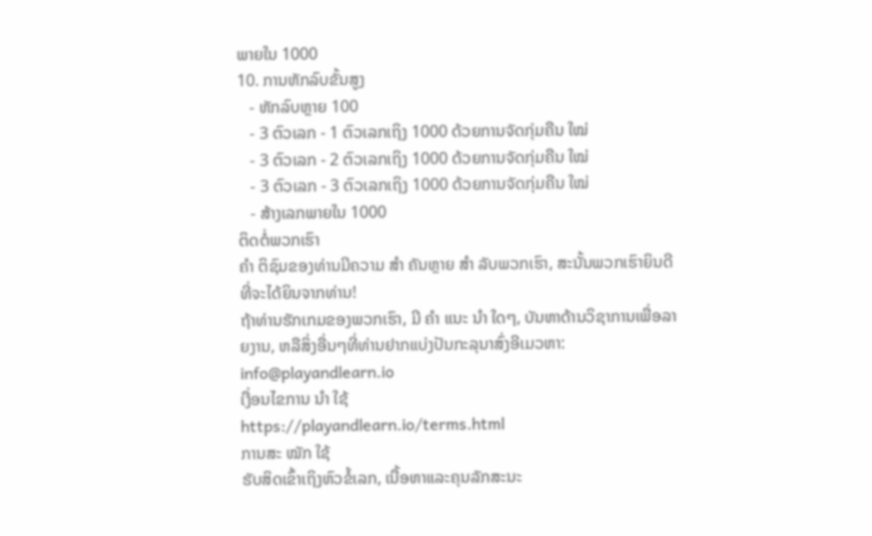ພາຍໃນ 1000
10. ການຫັກລົບຂັ້ນສູງ
   - ຫັກລົບຫຼາຍ 100
   - 3 ຕົວເລກ - 1 ຕົວເລກເຖິງ 1000 ດ້ວຍການຈັດກຸ່ມຄືນ ໃໝ່
   - 3 ຕົວເລກ - 2 ຕົວເລກເຖິງ 1000 ດ້ວຍການຈັດກຸ່ມຄືນ ໃໝ່
   - 3 ຕົວເລກ - 3 ຕົວເລກເຖິງ 1000 ດ້ວຍການຈັດກຸ່ມຄືນ ໃໝ່
   - ສ້າງເລກພາຍໃນ 1000
ຕິດຕໍ່ພວກເຮົາ
ຄຳ ຕິຊົມຂອງທ່ານມີຄວາມ ສຳ ຄັນຫຼາຍ ສຳ ລັບພວກເຮົາ, ສະນັ້ນພວກເຮົາຍິນດີທີ່ຈະໄດ້ຍິນຈາກທ່ານ!
ຖ້າທ່ານຮັກເກມຂອງພວກເຮົາ, ມີ ຄຳ ແນະ ນຳ ໃດໆ, ບັນຫາດ້ານວິຊາການເພື່ອລາຍງານ, ຫລືສິ່ງອື່ນໆທີ່ທ່ານຢາກແບ່ງປັນກະລຸນາສົ່ງອີເມວຫາ: info@playandlearn.io
ເງື່ອນໄຂການ ນຳ ໃຊ້
https://playandlearn.io/terms.html
ການສະ ໝັກ ໃຊ້
ຮັບສິດເຂົ້າເຖິງຫົວຂໍ້ເລກ, ເນື້ອຫາແລະຄຸນລັກສະນະ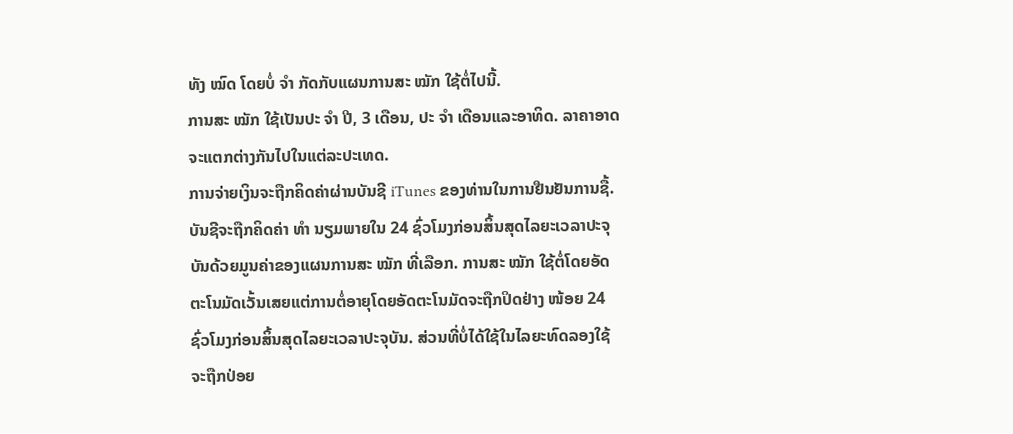ທັງ ໝົດ ໂດຍບໍ່ ຈຳ ກັດກັບແຜນການສະ ໝັກ ໃຊ້ຕໍ່ໄປນີ້.
ການສະ ໝັກ ໃຊ້ເປັນປະ ຈຳ ປີ, 3 ເດືອນ, ປະ ຈຳ ເດືອນແລະອາທິດ. ລາຄາອາດຈະແຕກຕ່າງກັນໄປໃນແຕ່ລະປະເທດ.
ການຈ່າຍເງິນຈະຖືກຄິດຄ່າຜ່ານບັນຊີ iTunes ຂອງທ່ານໃນການຢືນຢັນການຊື້. ບັນຊີຈະຖືກຄິດຄ່າ ທຳ ນຽມພາຍໃນ 24 ຊົ່ວໂມງກ່ອນສິ້ນສຸດໄລຍະເວລາປະຈຸບັນດ້ວຍມູນຄ່າຂອງແຜນການສະ ໝັກ ທີ່ເລືອກ. ການສະ ໝັກ ໃຊ້ຕໍ່ໂດຍອັດຕະໂນມັດເວັ້ນເສຍແຕ່ການຕໍ່ອາຍຸໂດຍອັດຕະໂນມັດຈະຖືກປິດຢ່າງ ໜ້ອຍ 24 ຊົ່ວໂມງກ່ອນສິ້ນສຸດໄລຍະເວລາປະຈຸບັນ. ສ່ວນທີ່ບໍ່ໄດ້ໃຊ້ໃນໄລຍະທົດລອງໃຊ້ຈະຖືກປ່ອຍ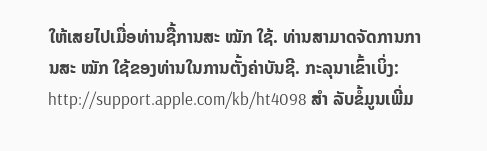ໃຫ້ເສຍໄປເມື່ອທ່ານຊື້ການສະ ໝັກ ໃຊ້. ທ່ານສາມາດຈັດການການສະ ໝັກ ໃຊ້ຂອງທ່ານໃນການຕັ້ງຄ່າບັນຊີ. ກະລຸນາເຂົ້າເບິ່ງ: http://support.apple.com/kb/ht4098 ສຳ ລັບຂໍ້ມູນເພີ່ມ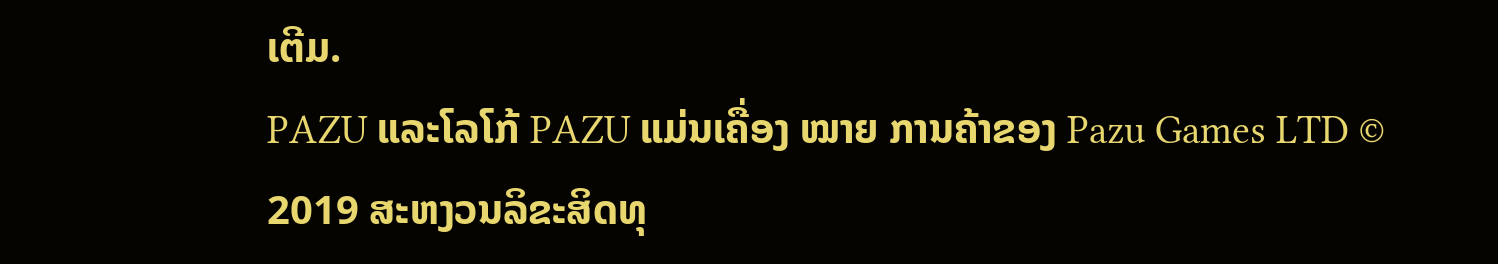ເຕີມ.
PAZU ແລະໂລໂກ້ PAZU ແມ່ນເຄື່ອງ ໝາຍ ການຄ້າຂອງ Pazu Games LTD © 2019 ສະຫງວນລິຂະສິດທຸ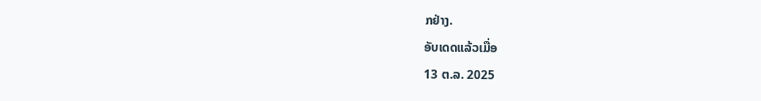ກຢ່າງ.
ອັບເດດແລ້ວເມື່ອ
13 ຕ.ລ. 2025